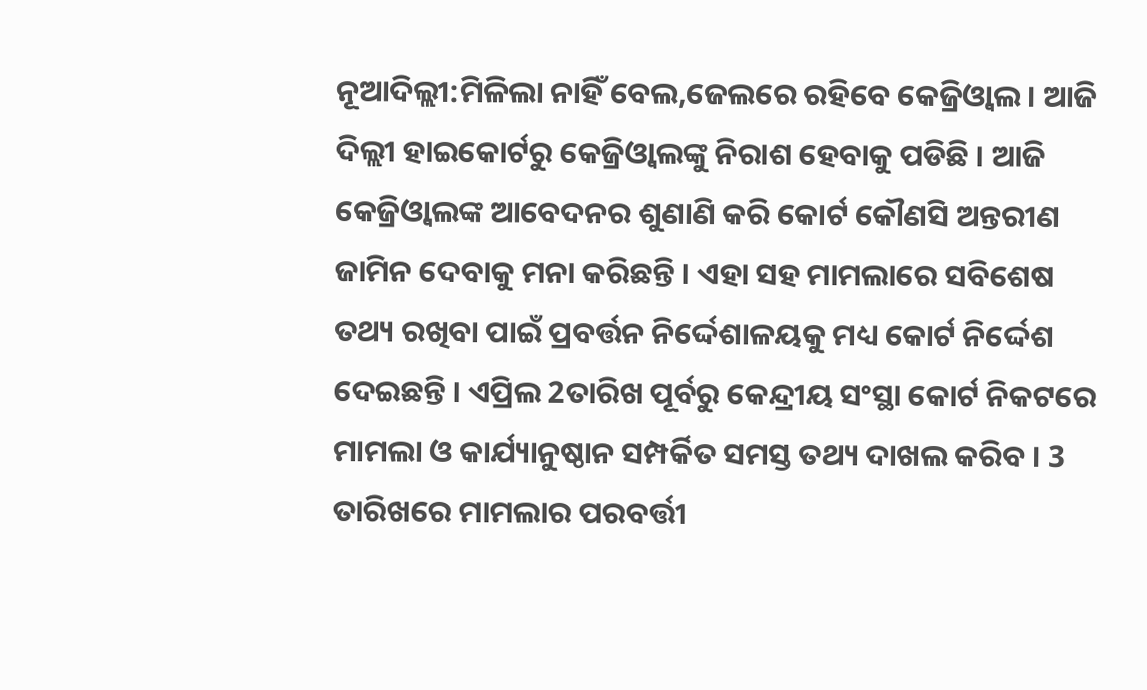ନୂଆଦିଲ୍ଲୀ:ମିଳିଲା ନାହିଁ ବେଲ,ଜେଲରେ ରହିବେ କେଜ୍ରିଓ୍ବାଲ । ଆଜି ଦିଲ୍ଲୀ ହାଇକୋର୍ଟରୁ କେଜ୍ରିଓ୍ବାଲଙ୍କୁ ନିରାଶ ହେବାକୁ ପଡିଛି । ଆଜି କେଜ୍ରିଓ୍ବାଲଙ୍କ ଆବେଦନର ଶୁଣାଣି କରି କୋର୍ଟ କୌଣସି ଅନ୍ତରୀଣ ଜାମିନ ଦେବାକୁ ମନା କରିଛନ୍ତି । ଏହା ସହ ମାମଲାରେ ସବିଶେଷ ତଥ୍ୟ ରଖିବା ପାଇଁ ପ୍ରବର୍ତ୍ତନ ନିର୍ଦ୍ଦେଶାଳୟକୁ ମଧ୍ୟ କୋର୍ଟ ନିର୍ଦ୍ଦେଶ ଦେଇଛନ୍ତି । ଏପ୍ରିଲ 2ତାରିଖ ପୂର୍ବରୁ କେନ୍ଦ୍ରୀୟ ସଂସ୍ଥା କୋର୍ଟ ନିକଟରେ ମାମଲା ଓ କାର୍ଯ୍ୟାନୁଷ୍ଠାନ ସମ୍ପର୍କିତ ସମସ୍ତ ତଥ୍ୟ ଦାଖଲ କରିବ । 3 ତାରିଖରେ ମାମଲାର ପରବର୍ତ୍ତୀ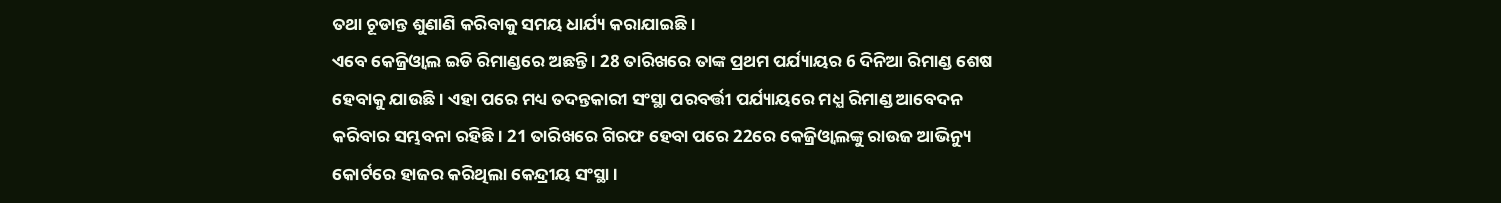ତଥା ଚୂଡାନ୍ତ ଶୁଣାଣି କରିବାକୁ ସମୟ ଧାର୍ଯ୍ୟ କରାଯାଇଛି ।
ଏବେ କେଜ୍ରିଓ୍ବାଲ ଇଡି ରିମାଣ୍ଡରେ ଅଛନ୍ତି । 28 ତାରିଖରେ ତାଙ୍କ ପ୍ରଥମ ପର୍ଯ୍ୟାୟର 6 ଦିନିଆ ରିମାଣ୍ଡ ଶେଷ ହେବାକୁ ଯାଉଛି । ଏହା ପରେ ମଧ୍ୟ ତଦନ୍ତକାରୀ ସଂସ୍ଥା ପରବର୍ତ୍ତୀ ପର୍ଯ୍ୟାୟରେ ମଧ୍ଯ ରିମାଣ୍ଡ ଆବେଦନ କରିବାର ସମ୍ଭବନା ରହିଛି । 21 ତାରିଖରେ ଗିରଫ ହେବା ପରେ 22ରେ କେଜ୍ରିଓ୍ବାଲଙ୍କୁ ରାଉଜ ଆଭିନ୍ୟୁ କୋର୍ଟରେ ହାଜର କରିଥିଲା କେନ୍ଦ୍ରୀୟ ସଂସ୍ଥା ।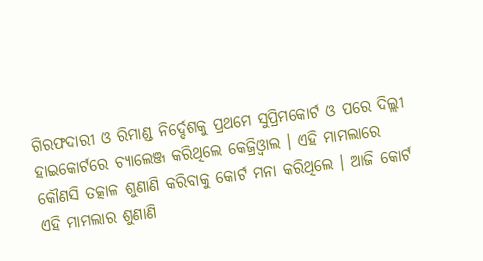ଗିରଫଦାରୀ ଓ ରିମାଣ୍ଡ ନିର୍ଦ୍ଦେଶକୁ ପ୍ରଥମେ ସୁପ୍ରିମକୋର୍ଟ ଓ ପରେ ଦିଲ୍ଲୀ ହାଇକୋର୍ଟରେ ଚ୍ୟାଲେଞ୍ଜ କରିଥିଲେ କେଜ୍ରିଓ୍ବାଲ । ଏହି ମାମଲାରେ କୌଣସି ତତ୍କାଳ ଶୁଣାଣି କରିବାକୁ କୋର୍ଟ ମନା କରିଥିଲେ । ଆଜି କୋର୍ଟ ଏହି ମାମଲାର ଶୁଣାଣି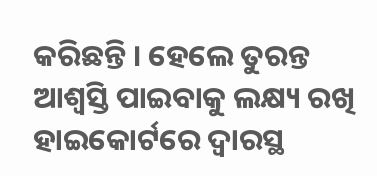କରିଛନ୍ତି । ହେଲେ ତୁରନ୍ତ ଆଶ୍ବସ୍ତି ପାଇବାକୁ ଲକ୍ଷ୍ୟ ରଖି ହାଇକୋର୍ଟରେ ଦ୍ବାରସ୍ଥ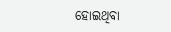ହୋଇଥିବା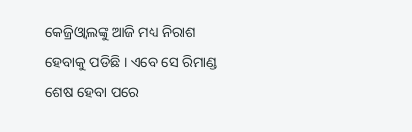କେଜ୍ରିଓ୍ବାଲଙ୍କୁ ଆଜି ମଧ୍ୟ ନିରାଶ ହେବାକୁ ପଡିଛି । ଏବେ ସେ ରିମାଣ୍ଡ ଶେଷ ହେବା ପରେ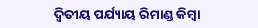ଦ୍ବିତୀୟ ପର୍ଯ୍ୟାୟ ରିମାଣ୍ଡ କିମ୍ବା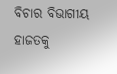ବିଚାର ବିଭାଗୀୟ ହାଜତକୁ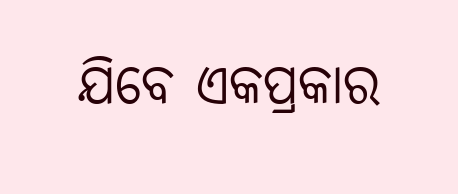ଯିବେ ଏକପ୍ରକାର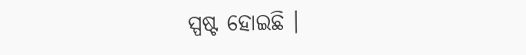ସ୍ପଷ୍ଟ ହୋଇଛି ।